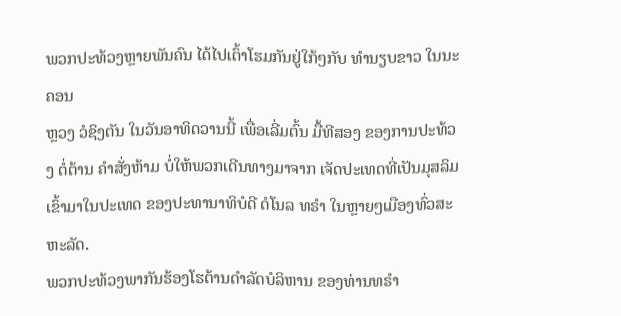ພວກປະທ້ວງຫຼາຍພັນຄົນ ໄດ້ໄປເຕົ້າໂຮມກັນຢູ່ໃກ້ໆກັບ ທຳນຽບຂາວ ໃນນະຄອນ
ຫຼວງ ວໍຊິງຕັນ ໃນວັນອາທິດວານນີ້ ເພື່ອເລີ່ມຕົ້ນ ມື້ທີສອງ ຂອງການປະທ້ວງ ຕໍ່ຕ້ານ ຄຳສັ່ງຫ້າມ ບໍ່ໃຫ້ພວກເດີນທາງມາຈາກ ເຈັດປະເທດທີ່ເປັນມຸສລິມ ເຂົ້າມາໃນປະເທດ ຂອງປະທານາທິບໍດີ ດໍໂນລ ທຣຳ ໃນຫຼາຍໆເມືອງທົ່ວສະຫະລັດ.
ພວກປະທ້ວງພາກັນຮ້ອງໂຮຕ້ານດຳລັດບໍລິຫານ ຂອງທ່ານທຣຳ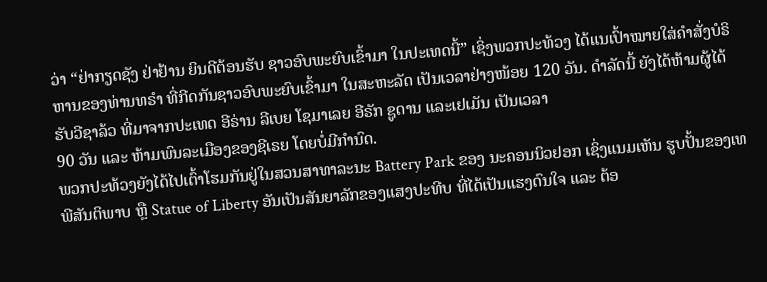ວ່າ “ຢ່າກຽດຊັງ ຢ່າຢ້ານ ຍິນດີຕ້ອນຮັບ ຊາວອົບພະຍົບເຂົ້າມາ ໃນປະເທດນີ້” ເຊິ່ງພວກປະທ້ວງ ໄດ້ແນເປົ້າໝາຍໃສ່ຄຳສັ່ງບໍຣິຫານຂອງທ່ານທຣຳ ທີ່ກີດກັນຊາວອົບພະຍົບເຂົ້າມາ ໃນສະຫະລັດ ເປັນເວລາຢ່າງໜ້ອຍ 120 ວັນ. ດຳລັດນີ້ ຍັງໄດ້ຫ້າມຜູ້ໄດ້ຮັບວີຊາລ້ວ ທີ່ມາຈາກປະເທດ ອີຣ່ານ ລີເບຍ ໂຊມາເລຍ ອີຣັກ ຊູດານ ແລະເຢເມັນ ເປັນເວລາ
90 ວັນ ແລະ ຫ້າມພົນລະເມືອງຂອງຊີເຣຍ ໂດຍບໍ່ມີກຳນົດ.
ພວກປະທ້ວງຍັງໄດ້ໄປເຕົ້າໂຮມກັນຢູ່ໃນສວນສາທາລະນະ Battery Park ຂອງ ນະຄອນນິວຢອກ ເຊິ່ງແນມເຫັນ ຮູບປັ້ນຂອງເທພີສັນຕິພາບ ຫຼື Statue of Liberty ອັນເປັນສັນຍາລັກຂອງແສງປະທີບ ທີ່ໄດ້ເປັນແຮງດົນໃຈ ແລະ ຕ້ອ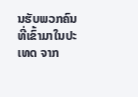ນຮັບພວກຄົນ ທີ່ເຂົ້າມາໃນປະເທດ ຈາກ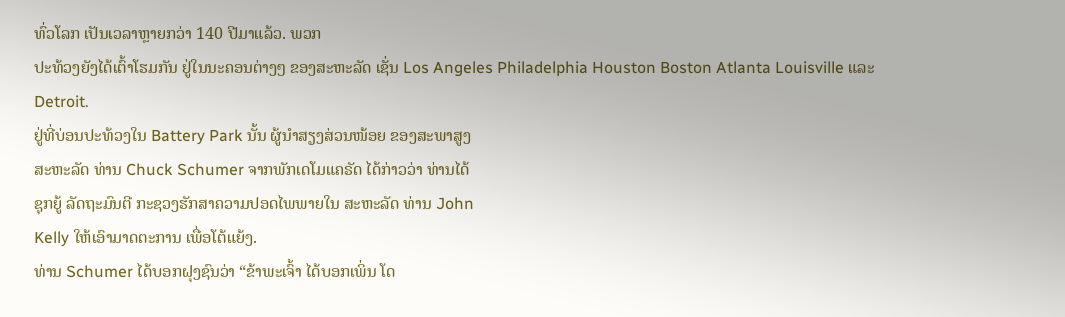ທົ່ວໂລກ ເປັນເວລາຫຼາຍກວ່າ 140 ປີມາແລ້ວ. ພວກ
ປະທ້ວງຍັງໄດ້ເຕົ້າໂຮມກັນ ຢູ່ໃນນະຄອນຕ່າງໆ ຂອງສະຫະລັດ ເຊັ່ນ Los Angeles Philadelphia Houston Boston Atlanta Louisville ແລະ Detroit.
ຢູ່ທີ່ບ່ອນປະທ້ວງໃນ Battery Park ນັ້ນ ຜູ້ນຳສຽງສ່ວນໜ້ອຍ ຂອງສະພາສູງ
ສະຫະລັດ ທ່ານ Chuck Schumer ຈາກພັກເດໂມແຄຣັດ ໄດ້ກ່າວວ່າ ທ່ານໄດ້
ຊຸກຍູ້ ລັດຖະມົນຕີ ກະຊວງຮັກສາຄວາມປອດໄພພາຍໃນ ສະຫະລັດ ທ່ານ John
Kelly ໃຫ້ເອົາມາດຕະການ ເພື່ອໂຕ້ແຍ້ງ.
ທ່ານ Schumer ໄດ້ບອກຝຸງຊົນວ່າ “ຂ້າພະເຈົ້າ ໄດ້ບອກເພິ່ນ ໂດ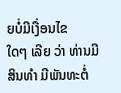ຍບໍ່ມີເງື່ອນໄຂ
ໃດໆ ເລີຍ ວ່າ ທ່ານມີສິນທຳ ມີພັນທະຕໍ່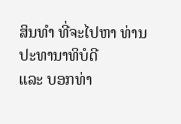ສິນທຳ ທີ່ຈະໄປຫາ ທ່ານປະທານາທິບໍດີ
ແລະ ບອກທ່າ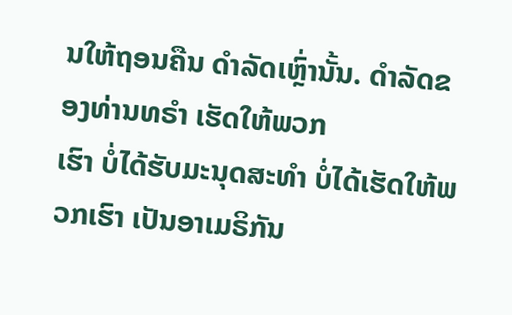ນໃຫ້ຖອນຄືນ ດຳລັດເຫຼົ່ານັ້ນ. ດຳລັດຂອງທ່ານທຣຳ ເຮັດໃຫ້ພວກ
ເຮົາ ບໍ່ໄດ້ຮັບມະນຸດສະທຳ ບໍ່ໄດ້ເຮັດໃຫ້ພວກເຮົາ ເປັນອາເມຣິກັນ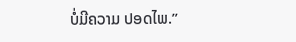ບໍ່ມີຄວາມ ປອດໄພ.”